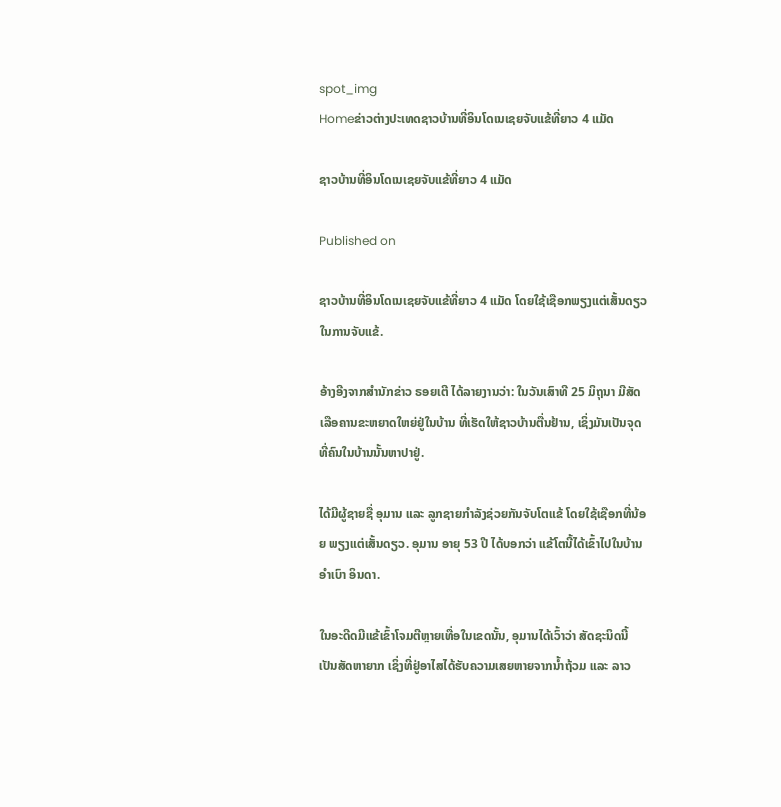spot_img
Homeຂ່າວຕ່າງປະເທດຊາວບ້ານທີ່ອິນໂດເນເຊຍຈັບແຂ້ທີ່ຍາວ 4 ແມັດ

ຊາວບ້ານທີ່ອິນໂດເນເຊຍຈັບແຂ້ທີ່ຍາວ 4 ແມັດ

Published on

ຊາວບ້ານທີ່ອິນໂດເນເຊຍຈັບແຂ້ທີ່ຍາວ 4 ແມັດ ໂດຍໃຊ້ເຊືອກພຽງແຕ່ເສັ້ນດຽວໃນການຈັບແຂ້.

ອ້າງອີງຈາກສຳນັກຂ່າວ ຣອຍເຕີ ໄດ້ລາຍງານວ່າ: ໃນວັນເສົາທີ 25 ມິຖຸນາ ມີສັດເລືອຄານຂະຫຍາດໃຫຍ່ຢູ່ໃນບ້ານ ທີ່ເຮັດໃຫ້ຊາວບ້ານຕື່ນຢ້ານ, ເຊິ່ງມັນເປັນຈຸດທີ່ຄົນໃນບ້ານນັ້ນຫາປາຢູ່.

ໄດ້ມີຜູ້ຊາຍຊື່ ອຸມານ ແລະ ລູກຊາຍກຳລັງຊ່ວຍກັນຈັບໂຕແຂ້ ໂດຍໃຊ້ເຊືອກທີ່ນ້ອຍ ພຽງແຕ່ເສັ້ນດຽວ. ອຸມານ ອາຍຸ 53 ປີ ໄດ້ບອກວ່າ ແຂ້ໂຕນີ້ໄດ້ເຂົ້າໄປໃນບ້ານອຳເບົາ ອິນດາ.

ໃນອະດີດມີແຂ້ເຂົ້າໂຈມຕີຫຼາຍເທື່ອໃນເຂດນັ້ນ, ອຸມານໄດ້ເວົ້າວ່າ ສັດຊະນິດນີ້ເປັນສັດຫາຍາກ ເຊິ່ງທີ່ຢູ່ອາໄສໄດ້ຮັບຄວາມເສຍຫາຍຈາກນ້ຳຖ້ວມ ແລະ ລາວ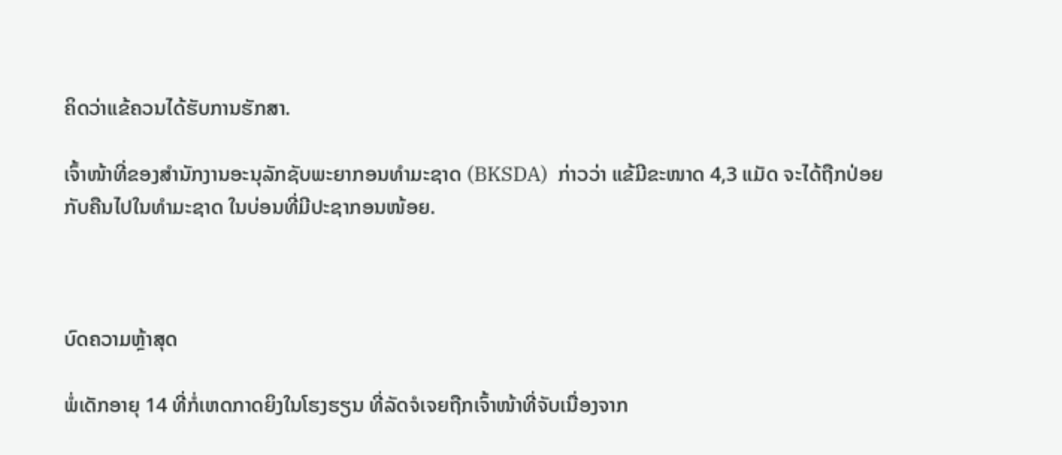ຄິດວ່າແຂ້ຄວນໄດ້ຮັບການຮັກສາ.

ເຈົ້າໜ້າທີ່ຂອງສຳນັກງານອະນຸລັກຊັບພະຍາກອນທຳມະຊາດ (BKSDA)  ກ່າວວ່າ ແຂ້ມີຂະໜາດ 4,3 ແມັດ ຈະໄດ້ຖືກປ່ອຍກັບຄືນໄປໃນທຳມະຊາດ ໃນບ່ອນທີ່ມີປະຊາກອນໜ້ອຍ.



ບົດຄວາມຫຼ້າສຸດ

ພໍ່ເດັກອາຍຸ 14 ທີ່ກໍ່ເຫດກາດຍິງໃນໂຮງຮຽນ ທີ່ລັດຈໍເຈຍຖືກເຈົ້າໜ້າທີ່ຈັບເນື່ອງຈາກ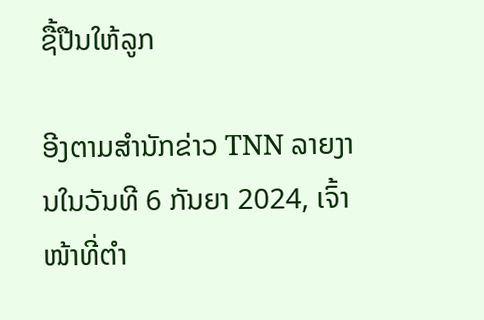ຊື້ປືນໃຫ້ລູກ

ອີງຕາມສຳນັກຂ່າວ TNN ລາຍງານໃນວັນທີ 6 ກັນຍາ 2024, ເຈົ້າໜ້າທີ່ຕຳ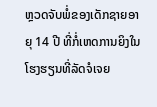ຫຼວດຈັບພໍ່ຂອງເດັກຊາຍອາຍຸ 14 ປີ ທີ່ກໍ່ເຫດການຍິງໃນໂຮງຮຽນທີ່ລັດຈໍເຈຍ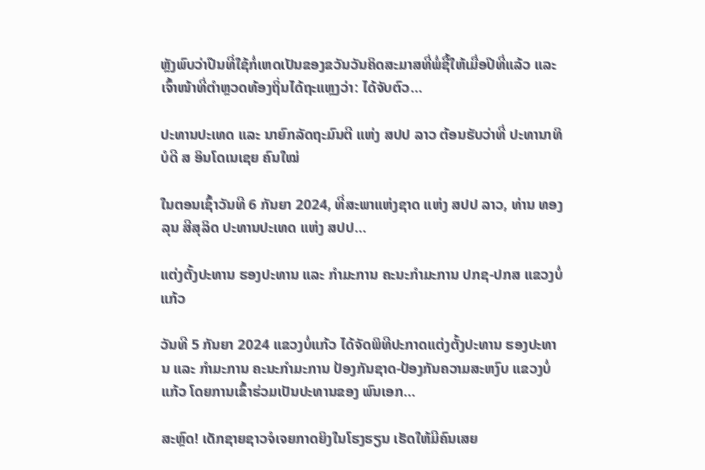ຫຼັງພົບວ່າປືນທີ່ໃຊ້ກໍ່ເຫດເປັນຂອງຂວັນວັນຄິດສະມາສທີ່ພໍ່ຊື້ໃຫ້ເມື່ອປີທີ່ແລ້ວ ແລະ ເຈົ້າໜ້າທີ່ຕຳຫຼວດທ້ອງຖິ່ນໄດ້ຖະແຫຼງວ່າ: ໄດ້ຈັບຕົວ...

ປະທານປະເທດ ແລະ ນາຍົກລັດຖະມົນຕີ ແຫ່ງ ສປປ ລາວ ຕ້ອນຮັບວ່າທີ່ ປະທານາທິບໍດີ ສ ອິນໂດເນເຊຍ ຄົນໃໝ່

ໃນຕອນເຊົ້າວັນທີ 6 ກັນຍາ 2024, ທີ່ສະພາແຫ່ງຊາດ ແຫ່ງ ສປປ ລາວ, ທ່ານ ທອງລຸນ ສີສຸລິດ ປະທານປະເທດ ແຫ່ງ ສປປ...

ແຕ່ງຕັ້ງປະທານ ຮອງປະທານ ແລະ ກຳມະການ ຄະນະກຳມະການ ປກຊ-ປກສ ແຂວງບໍ່ແກ້ວ

ວັນທີ 5 ກັນຍາ 2024 ແຂວງບໍ່ແກ້ວ ໄດ້ຈັດພິທີປະກາດແຕ່ງຕັ້ງປະທານ ຮອງປະທານ ແລະ ກຳມະການ ຄະນະກຳມະການ ປ້ອງກັນຊາດ-ປ້ອງກັນຄວາມສະຫງົບ ແຂວງບໍ່ແກ້ວ ໂດຍການເຂົ້າຮ່ວມເປັນປະທານຂອງ ພົນເອກ...

ສະຫຼົດ! ເດັກຊາຍຊາວຈໍເຈຍກາດຍິງໃນໂຮງຮຽນ ເຮັດໃຫ້ມີຄົນເສຍ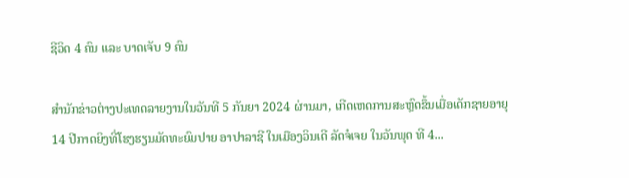ຊີວິດ 4 ຄົນ ແລະ ບາດເຈັບ 9 ຄົນ

ສຳນັກຂ່າວຕ່າງປະເທດລາຍງານໃນວັນທີ 5 ກັນຍາ 2024 ຜ່ານມາ, ເກີດເຫດການສະຫຼົດຂຶ້ນເມື່ອເດັກຊາຍອາຍຸ 14 ປີກາດຍິງທີ່ໂຮງຮຽນມັດທະຍົມປາຍ ອາປາລາຊີ ໃນເມືອງວິນເດີ ລັດຈໍເຈຍ ໃນວັນພຸດ ທີ 4...